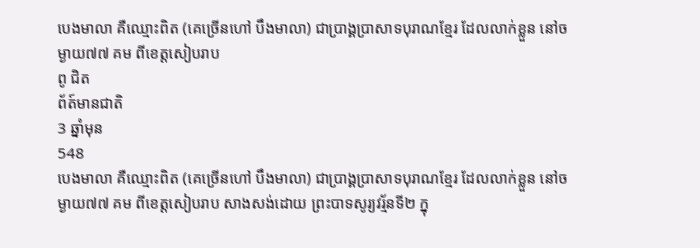បេងមាលា គឺឈ្មោះពិត (គេច្រើនហៅ បឹងមាលា) ជាប្រាង្គប្រាសាទបុរាណខ្មែរ ដែលលាក់ខ្លួន នៅចម្ងាយ៧៧ គម ពីខេត្តសៀបរាប
ពូ ជិត
ព័ត៍មានជាតិ
3 ឆ្នាំមុន
548
បេងមាលា គឺឈ្មោះពិត (គេច្រើនហៅ បឹងមាលា) ជាប្រាង្គប្រាសាទបុរាណខ្មែរ ដែលលាក់ខ្លួន នៅចម្ងាយ៧៧ គម ពីខេត្តសៀបរាប សាងសង់ដោយ ព្រះបាទសូរ្យវរ្ម័នទី២ ក្នុ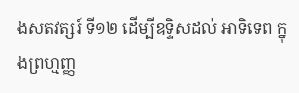ងសតវត្សរ៍ ទី១២ ដើម្បីឧទ្ទិសដល់ អាទិទេព ក្នុងព្រហ្មញ្ញ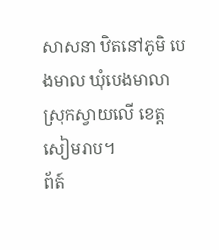សាសនា ឋិតនៅភូមិ បេងមាល ឃុំបេងមាលា ស្រុកស្វាយលើ ខេត្តសៀមរាប។
ព័ត៍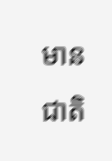មានជាតិ